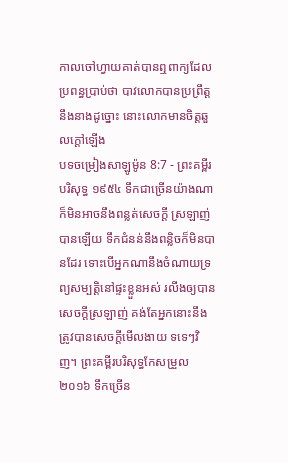កាលចៅហ្វាយគាត់បានឮពាក្យដែលប្រពន្ធប្រាប់ថា បាវលោកបានប្រព្រឹត្តនឹងនាងដូច្នោះ នោះលោកមានចិត្តឆួលក្តៅឡើង
បទចម្រៀងសាឡូម៉ូន 8:7 - ព្រះគម្ពីរបរិសុទ្ធ ១៩៥៤ ទឹកជាច្រើនយ៉ាងណាក៏មិនអាចនឹងពន្លត់សេចក្ដី ស្រឡាញ់បានឡើយ ទឹកជំនន់នឹងពន្លិចក៏មិនបានដែរ ទោះបើអ្នកណានឹងចំណាយទ្រព្យសម្បត្តិនៅផ្ទះខ្លួនអស់ រលីងឲ្យបានសេចក្ដីស្រឡាញ់ គង់តែអ្នកនោះនឹងត្រូវបានសេចក្ដីមើលងាយ ទទេៗវិញ។ ព្រះគម្ពីរបរិសុទ្ធកែសម្រួល ២០១៦ ទឹកច្រើន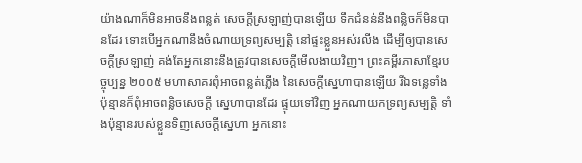យ៉ាងណាក៏មិនអាចនឹងពន្លត់ សេចក្ដីស្រឡាញ់បានឡើយ ទឹកជំនន់នឹងពន្លិចក៏មិនបានដែរ ទោះបើអ្នកណានឹងចំណាយទ្រព្យសម្បត្តិ នៅផ្ទះខ្លួនអស់រលីង ដើម្បីឲ្យបានសេចក្ដីស្រឡាញ់ គង់តែអ្នកនោះនឹងត្រូវបានសេចក្ដីមើលងាយវិញ។ ព្រះគម្ពីរភាសាខ្មែរបច្ចុប្បន្ន ២០០៥ មហាសាគរពុំអាចពន្លត់ភ្លើង នៃសេចក្ដីស្នេហាបានឡើយ រីឯទន្លេទាំងប៉ុន្មានក៏ពុំអាចពន្លិចសេចក្ដី ស្នេហាបានដែរ ផ្ទុយទៅវិញ អ្នកណាយកទ្រព្យសម្បត្តិ ទាំងប៉ុន្មានរបស់ខ្លួនទិញសេចក្ដីស្នេហា អ្នកនោះ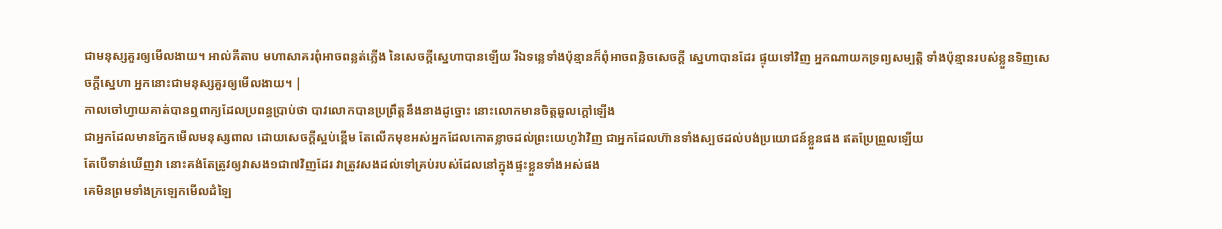ជាមនុស្សគួរឲ្យមើលងាយ។ អាល់គីតាប មហាសាគរពុំអាចពន្លត់ភ្លើង នៃសេចក្ដីស្នេហាបានឡើយ រីឯទន្លេទាំងប៉ុន្មានក៏ពុំអាចពន្លិចសេចក្ដី ស្នេហាបានដែរ ផ្ទុយទៅវិញ អ្នកណាយកទ្រព្យសម្បត្តិ ទាំងប៉ុន្មានរបស់ខ្លួនទិញសេចក្ដីស្នេហា អ្នកនោះជាមនុស្សគួរឲ្យមើលងាយ។ |
កាលចៅហ្វាយគាត់បានឮពាក្យដែលប្រពន្ធប្រាប់ថា បាវលោកបានប្រព្រឹត្តនឹងនាងដូច្នោះ នោះលោកមានចិត្តឆួលក្តៅឡើង
ជាអ្នកដែលមានភ្នែកមើលមនុស្សពាល ដោយសេចក្ដីស្អប់ខ្ពើម តែលើកមុខអស់អ្នកដែលកោតខ្លាចដល់ព្រះយេហូវ៉ាវិញ ជាអ្នកដែលហ៊ានទាំងស្បថដល់បង់ប្រយោជន៍ខ្លួនផង ឥតប្រែព្រួលឡើយ
តែបើទាន់ឃើញវា នោះគង់តែត្រូវឲ្យវាសង១ជា៧វិញដែរ វាត្រូវសងដល់ទៅគ្រប់របស់ដែលនៅក្នុងផ្ទះខ្លួនទាំងអស់ផង
គេមិនព្រមទាំងក្រឡេកមើលដំឡៃ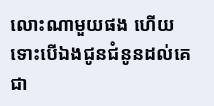លោះណាមួយផង ហើយទោះបើឯងជូនជំនូនដល់គេជា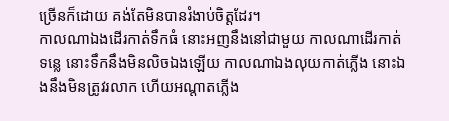ច្រើនក៏ដោយ គង់តែមិនបានរំងាប់ចិត្តដែរ។
កាលណាឯងដើរកាត់ទឹកធំ នោះអញនឹងនៅជាមួយ កាលណាដើរកាត់ទន្លេ នោះទឹកនឹងមិនលិចឯងឡើយ កាលណាឯងលុយកាត់ភ្លើង នោះឯងនឹងមិនត្រូវរលាក ហើយអណ្តាតភ្លើង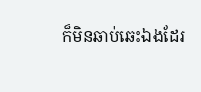ក៏មិនឆាប់ឆេះឯងដែរ